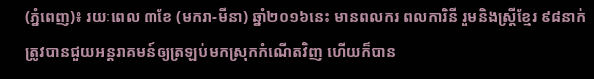(ភ្នំពេញ)៖ រយៈពេល ៣ខែ (មករា-មីនា) ឆ្នាំ២០១៦នេះ មានពលករ ពលការិនី រួមនិងស្រ្តីខ្មែរ ៩៨នាក់ ត្រូវបានជួយអន្តរាគមន៍ឲ្យត្រឡប់មកស្រុកកំណើតវិញ ហើយក៏បាន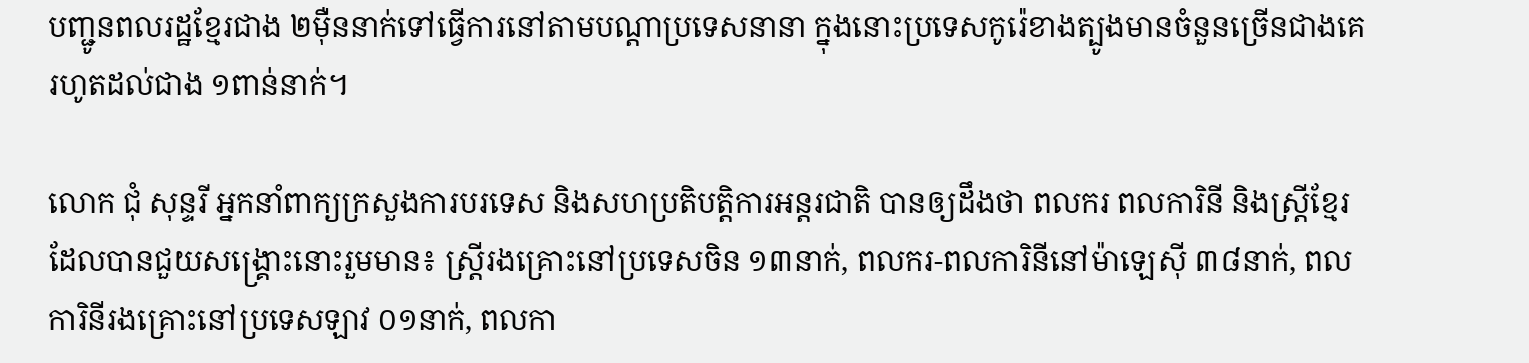បញ្ជូនពលរដ្ឋខ្មែរជាង ២ម៉ឺននាក់ទៅធ្វើការនៅតាមបណ្តាប្រទេសនានា ក្នុងនោះប្រទេសកូរ៉េខាងត្បូងមានចំនួនច្រើនជាងគេ រហូតដល់ជាង ១ពាន់នាក់។

លោក ជុំ សុន្ទរី អ្នកនាំពាក្យក្រសួងការបរទេស និងសហប្រតិបត្តិការអន្តរជាតិ បានឲ្យដឹងថា ពលករ ពលការិនី និងស្រ្តីខ្មែរ ដែលបានជួយសង្រ្គោះនោះរួមមាន៖ ស្រ្តីរងគ្រោះនៅប្រទេសចិន ១៣នាក់, ពលករ-ពលការិនីនៅម៉ាឡេស៊ី ៣៨នាក់, ពលការិនីរងគ្រោះនៅប្រទេសឡាវ ០១នាក់, ពលកា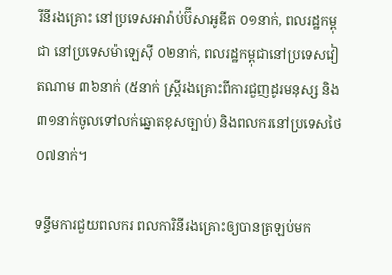រីនីរងគ្រោះ នៅប្រទេសអារ៉ាប់ប៊ីសាអូឌីត ០១នាក់, ពលរដ្ឋកម្ពុជា នៅប្រទេសម៉ាឡេស៊ី ០២នាក់, ពលរដ្ឋកម្ពុជានៅប្រទេសវៀតណាម ៣៦នាក់ (៥នាក់ ស្ត្រីរងគ្រោះពីការជួញដូរមនុស្ស និង៣១នាក់ចូលទៅលក់ឆ្នោតខុសច្បាប់) និងពលករនៅប្រទេសថៃ ០៧នាក់។

ទន្ទឹមការជួយពលករ ពលការិនីរងគ្រោះឲ្យបានត្រឡប់មក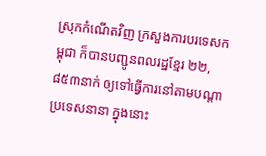ស្រុកកំណើតវិញ ក្រសួងការបរទេសកម្ពុជា ក៏បានបញ្ជូនពលរដ្ឋខ្មែរ ២២,៨៥៣នាក់ ឲ្យទៅធ្វើការនៅតាមបណ្តាប្រទេសនានា ក្នុងនោះ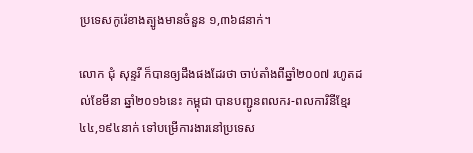ប្រទេសកូរ៉េខាងត្បូងមានចំនួន ១,៣៦៨នាក់។

លោក ជុំ សុន្ទរី ក៏បានឲ្យដឹងផងដែរថា ចាប់តាំងពីឆ្នាំ២០០៧ រហូតដល់ខែមីនា ឆ្នាំ២០១៦នេះ កម្ពុជា បានបញ្ជូនពលករ-ពលការិនីខ្មែរ ៤៤,១៩៤នាក់ ទៅបម្រើការងារនៅប្រទេស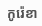កូរ៉េខា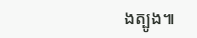ងត្បូង៕